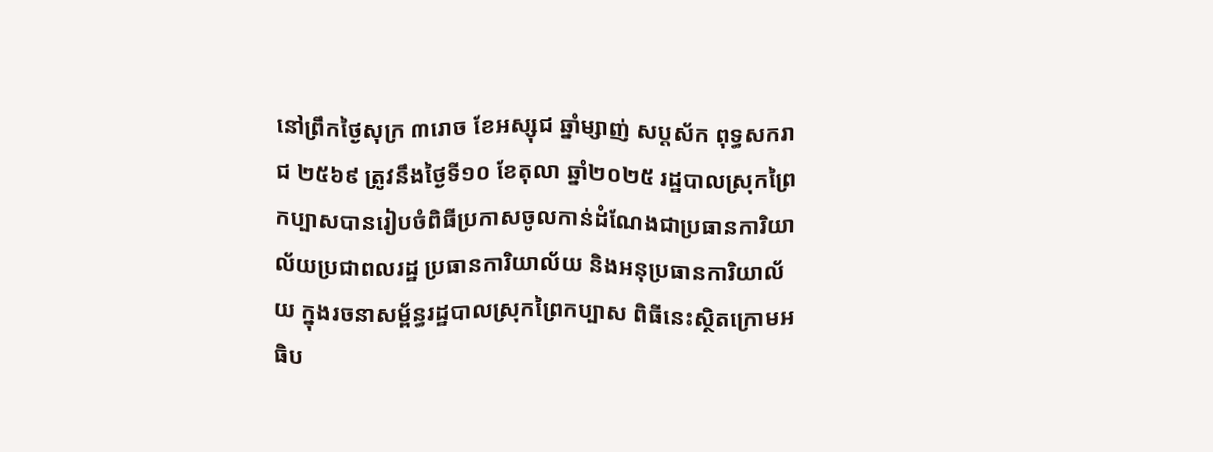នៅព្រឹកថ្ងៃសុក្រ ៣រោច ខែអស្សុជ ឆ្នាំម្សាញ់ សប្តស័ក ពុទ្ធសករាជ ២៥៦៩ ត្រូវនឹងថ្ងៃទី១០ ខែតុលា ឆ្នាំ២០២៥ រដ្ឋបាលស្រុកព្រៃកប្បាសបានរៀបចំពិធីប្រកាសចូលកាន់ដំណែងជាប្រធានការិយាល័យប្រជាពលរដ្ឋ ប្រធានការិយាល័យ និងអនុប្រធានការិយាល័យ ក្នុងរចនាសម្ព័ន្ធរដ្ឋបាលស្រុកព្រៃកប្បាស ពិធីនេះស្ថិតក្រោមអធិប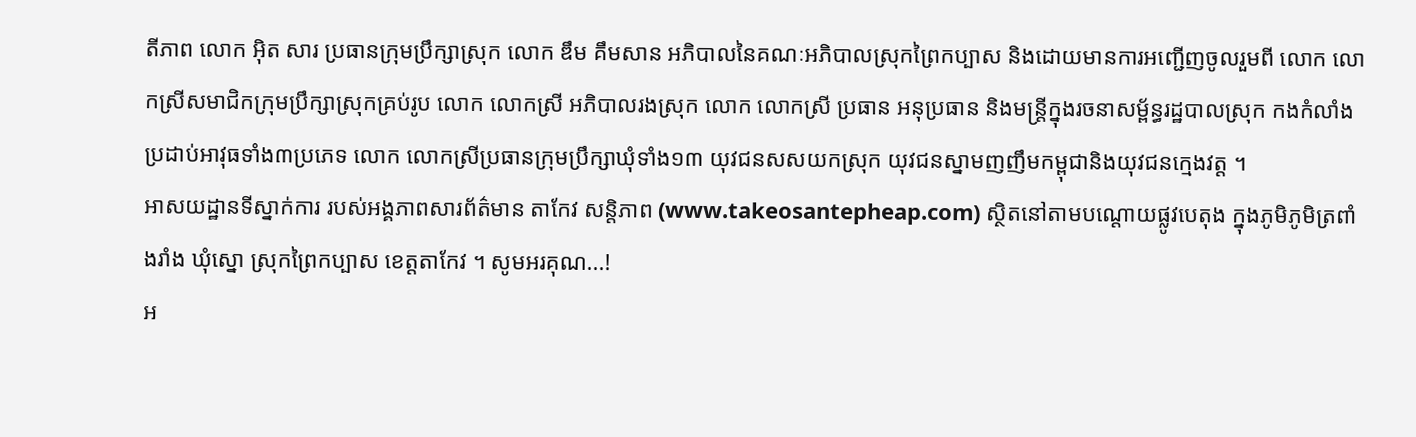តីភាព លោក អុិត សារ ប្រធានក្រុមប្រឹក្សាស្រុក លោក ឌឹម គឹមសាន អភិបាលនៃគណៈអភិបាលស្រុកព្រៃកប្បាស និងដោយមានការអញ្ជើញចូលរួមពី លោក លោកស្រីសមាជិកក្រុមប្រឹក្សាស្រុកគ្រប់រូប លោក លោកស្រី អភិបាលរងស្រុក លោក លោកស្រី ប្រធាន អនុប្រធាន និងមន្ត្រីក្នុងរចនាសម្ព័ន្ធរដ្ឋបាលស្រុក កងកំលាំងប្រដាប់អាវុធទាំង៣ប្រភេទ លោក លោកស្រីប្រធានក្រុមប្រឹក្សាឃុំទាំង១៣ យុវជនសសយកស្រុក យុវជនស្នាមញញឹមកម្ពុជានិងយុវជនក្មេងវត្ត ។
អាសយដ្ឋានទីស្នាក់ការ របស់អង្គភាពសារព័ត៌មាន តាកែវ សន្តិភាព (www.takeosantepheap.com) ស្ថិតនៅតាមបណ្តោយផ្លូវបេតុង ក្នុងភូមិភូមិត្រពាំងរាំង ឃុំស្នោ ស្រុកព្រៃកប្បាស ខេត្តតាកែវ ។ សូមអរគុណ...!
អ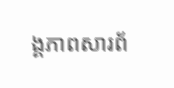ង្គភាពសារព័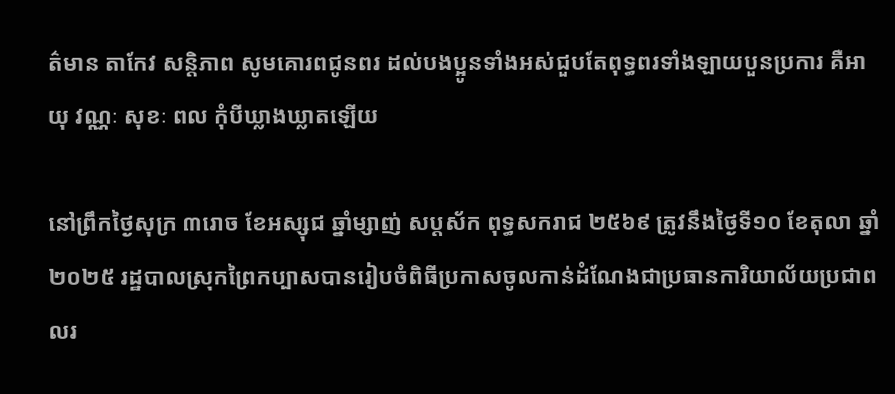ត៌មាន តាកែវ សន្តិភាព សូមគោរពជូនពរ ដល់បងប្អូនទាំងអស់ជួបតែពុទ្ធពរទាំងឡាយបួនប្រការ គឺអាយុ វណ្ណៈ សុខៈ ពល កុំបីឃ្លាងឃ្លាតឡើយ

នៅព្រឹកថ្ងៃសុក្រ ៣រោច ខែអស្សុជ ឆ្នាំម្សាញ់ សប្តស័ក ពុទ្ធសករាជ ២៥៦៩ ត្រូវនឹងថ្ងៃទី១០ ខែតុលា ឆ្នាំ២០២៥ រដ្ឋបាលស្រុកព្រៃកប្បាសបានរៀបចំពិធីប្រកាសចូលកាន់ដំណែងជាប្រធានការិយាល័យប្រជាពលរ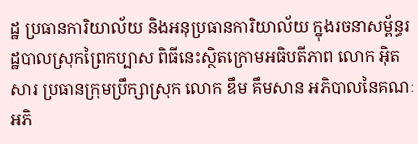ដ្ឋ ប្រធានការិយាល័យ និងអនុប្រធានការិយាល័យ ក្នុងរចនាសម្ព័ន្ធរដ្ឋបាលស្រុកព្រៃកប្បាស ពិធីនេះស្ថិតក្រោមអធិបតីភាព លោក អុិត សារ ប្រធានក្រុមប្រឹក្សាស្រុក លោក ឌឹម គឹមសាន អភិបាលនៃគណៈអភិ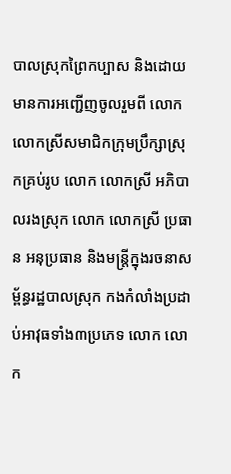បាលស្រុកព្រៃកប្បាស និងដោយមានការអញ្ជើញចូលរួមពី លោក លោកស្រីសមាជិកក្រុមប្រឹក្សាស្រុកគ្រប់រូប លោក លោកស្រី អភិបាលរងស្រុក លោក លោកស្រី ប្រធាន អនុប្រធាន និងមន្ត្រីក្នុងរចនាសម្ព័ន្ធរដ្ឋបាលស្រុក កងកំលាំងប្រដាប់អាវុធទាំង៣ប្រភេទ លោក លោក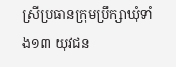ស្រីប្រធានក្រុមប្រឹក្សាឃុំទាំង១៣ យុវជន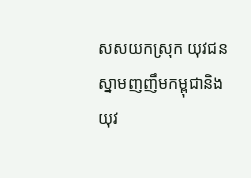សសយកស្រុក យុវជនស្នាមញញឹមកម្ពុជានិងយុវ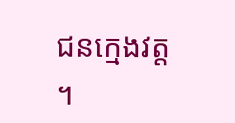ជនក្មេងវត្ត ។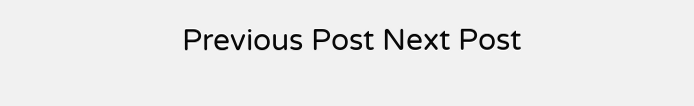Previous Post Next Post